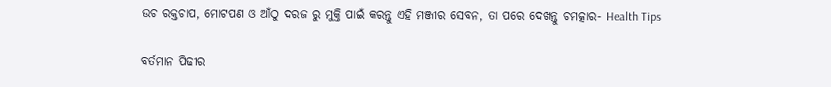ଉଚ ରକ୍ତଚାପ, ମୋଟପଣ ଓ ଆଁଠୁ ଦରଜ ରୁ ମୁକ୍ତି ପାଇଁ କରନ୍ତୁ ଏହି ମଞ୍ଜୀର ସେବନ, ତା ପରେ ଦେଖନ୍ତୁ ଚମତ୍କାର- Health Tips

ବର୍ତମାନ ପିଢୀର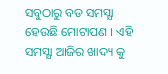ସବୁଠାରୁ ବଡ ସମସ୍ଯା ହେଉଛି ମୋଟାପଣ । ଏହି ସମସ୍ଯା ଆଜିର ଖାଦ୍ୟ କୁ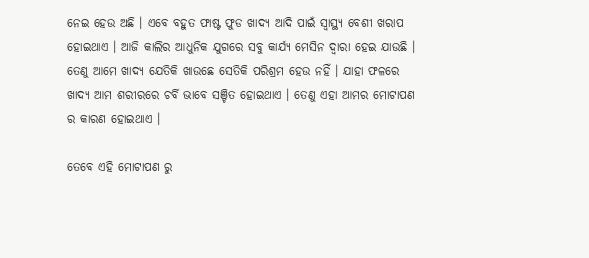ନେଇ ହେଉ ଅଛି । ଏବେ ବହୁତ ଫାଷ୍ଟ ଫୁଡ ଖାଦ୍ୟ ଆଦି ପାଇଁ ସ୍ୱାସ୍ଥ୍ୟ ବେଶୀ ଖରାପ ହୋଇଥାଏ । ଆଜି କାଲିର ଆଧୁନିକ ଯୁଗରେ ସବୁ କାର୍ଯ୍ୟ ମେସିନ ଦ୍ଵାରା ହେଇ ଯାଉଛି । ତେଣୁ ଆମେ ଖାଦ୍ୟ ଯେତିକି ଖାଉଛେ ସେତିକି ପରିଶ୍ରମ ହେଉ ନହିଁ । ଯାହା ଫଳରେ ଖାଦ୍ୟ ଆମ ଶରୀରରେ ଚର୍ବି ଭାବେ ସଞ୍ଚିତ ହୋଇଥାଏ । ତେଣୁ ଏହା ଆମର ମୋଟାପଣ ର କାରଣ ହୋଇଥାଏ ।

ତେବେ ଏହି ମୋଟାପଣ ରୁ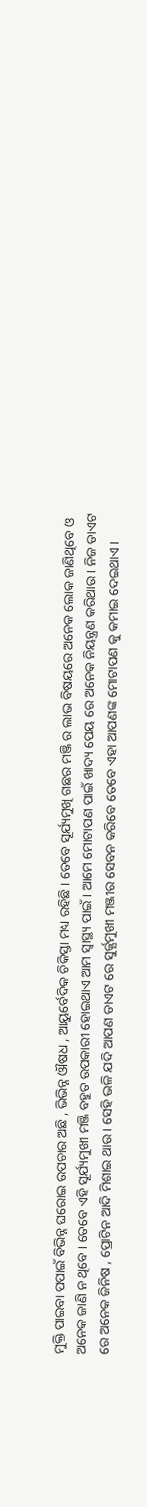ମୁକ୍ତି ପାଇବା ପପାଇଁ ବିଭିନ୍ନ ଘରୋଇ ଉପଚାର ଅଛି , ଭିଭିନ୍ନ ଔଷଧ , ଆୟୁର୍ବେଦିକ ଚିକିସ୍ତା ମଧ୍ୟ ରହିଛି । ତେବେ ସୂର୍ଯ୍ୟମୁଖି ଗଛର ମଞ୍ଜି ର ଲାଭ ବିଷୟରେ ଅନେକ ଲୋକ ଜାଣିଥିବେ ଓ ଅନେକ ଜାଣି ନ ଥିବେ । ତେବେ ଏହି ସୂର୍ଯ୍ୟମୁଖୀ ମଞ୍ଜି ବହୁତ ଉପକାରୀ ହୋଇଥାଏ ଆମ ସ୍ୱାସ୍ଥ୍ୟ ପାଇଁ । ଆମେ ମୋଟାପଣ ପାଇଁ ଖାଦ୍ୟ ପେୟ ରେ ଅନେକ ନିୟନ୍ତ୍ରଣ କରିଥାଉ । ନିଜ ଡାଏଟ ରେ ଅନେକ ଜିନିଷ , ପ୍ରୋଟିନ ଆଦି ମିଶାଇ ଥାଉ । ସେହି ଭଳି ଯଦି ଆପଣ ଡାଏଟ ରେ ସୁର୍ଜ୍ଯମୁଖୀ ମଞ୍ଜୀର ସେବନ କରିବେ ତେବେ ଏହା ଆପଣଙ୍କ ମୋଟାପଣ କୁ କମାଇ ଦେଇଥାଏ ।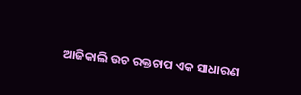ଆଜିକାଲି ଉଚ ରକ୍ତଚାପ ଏକ ସାଧାରଣ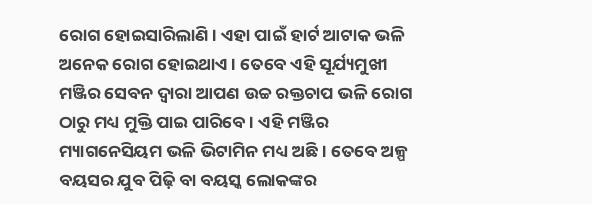ରୋଗ ହୋଇସାରିଲାଣି । ଏହା ପାଇଁ ହାର୍ଟ ଆଟାକ ଭଳି ଅନେକ ରୋଗ ହୋଇଥାଏ । ତେବେ ଏହି ସୂର୍ଯ୍ୟମୁଖୀ ମଞ୍ଜିର ସେବନ ଦ୍ୱାରା ଆପଣ ଉଚ୍ଚ ରକ୍ତଚାପ ଭଳି ରୋଗ ଠାରୁ ମଧ୍ୟ ମୁକ୍ତି ପାଇ ପାରିବେ । ଏହି ମଞ୍ଜିର ମ୍ୟାଗନେସିୟମ ଭଳି ଭିଟାମିନ ମଧ୍ୟ ଅଛି । ତେବେ ଅଳ୍ପ ବୟସର ଯୁବ ପିଢ଼ି ବା ବୟସ୍କ ଲୋକଙ୍କର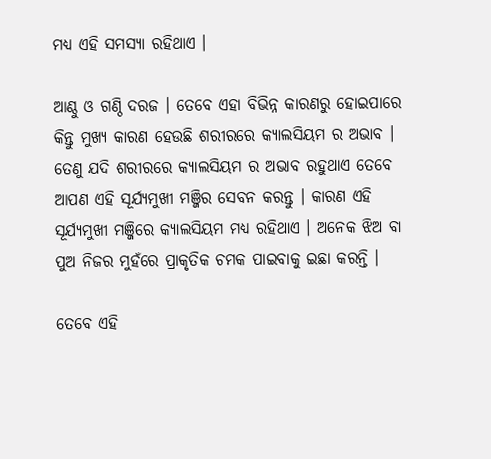ମଧ୍ୟ ଏହି ସମସ୍ୟା ରହିଥାଏ ।

ଆଣ୍ଠୁ ଓ ଗଣ୍ଠି ଦରଜ । ତେବେ ଏହା ବିଭିନ୍ନ କାରଣରୁ ହୋଇପାରେ କିନ୍ତୁ ମୁଖ୍ୟ କାରଣ ହେଉଛି ଶରୀରରେ କ୍ୟାଲସିୟମ ର ଅଭାବ । ତେଣୁ ଯଦି ଶରୀରରେ କ୍ୟାଲସିୟମ ର ଅଭାବ ରହୁଥାଏ ତେବେ ଆପଣ ଏହି ସୂର୍ଯ୍ୟମୁଖୀ ମଞ୍ଜିର ସେବନ କରନ୍ତୁ । କାରଣ ଏହି ସୂର୍ଯ୍ୟମୁଖୀ ମଞ୍ଜିରେ କ୍ୟାଲସିୟମ ମଧ୍ୟ ରହିଥାଏ । ଅନେକ ଝିଅ ବା ପୁଅ ନିଜର ମୁହଁରେ ପ୍ରାକୃତିକ ଚମକ ପାଇବାକୁ ଇଛା କରନ୍ତି ।

ତେବେ ଏହି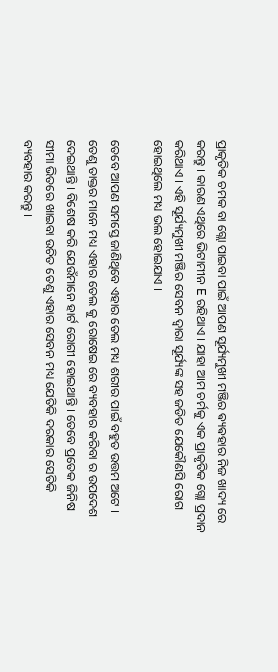ପ୍ରାକୃତିକ ଚମକ ବା ଗ୍ଲୋ ପାଇବା ପାଇଁ ଆପଣ ସୂର୍ଯ୍ୟମୁଖୀ ମଞ୍ଜିର ଵ୍ୟଵହାର ନିଜ ଖାଦ୍ୟ ରେ କରନ୍ତୁ । କାରଣ ଏଥିରେ ଭିଟାମୀନ E ରହିଥାଏ । ଯାହା ଆମ ଚର୍ମକୁ ଏକ ପ୍ରାକୃତିକ ଗ୍ଲୋ ପ୍ରଦାନ କରିଥାଏ । ଏହି ସୂର୍ଯ୍ୟମୁଖୀ ମଞ୍ଜିର ସେବନ ଦ୍ୱାରା ସୂର୍ଯ୍ୟଙ୍କ ସହ ଜଡିତ ଯେକୌଣସି ରୋଗ ହୋଇଥିଲେ ମଧ୍ୟ ଭଲ ହୋଇଯାଏ ।

ତେବେ ଆପଣ ସମସ୍ତେ ଜାଣିଥିବେ ଏହାର ତେଲ ମଧ୍ୟ ଶରୀର ପାଇଁ ବହୁତ ଉତ୍ତମ ଅଟେ । ତେଣୁ ତାକ୍ତର ମାନେ ମଧ୍ୟ ଏହାର ତେଲ କୁ ରୋଷେଇ ରେ ବ୍ୟବହାର କରିବା ର ଉପଦେଶ ଦେଇଥାନ୍ତି । ବିଶେଷ କରି ଯେଉଁମାନେ ହାର୍ଟ ରୋଗୀ ହୋଇଥାନ୍ତି । ତେବେ ପ୍ରତେକ ଜିନିଷ ସୀମା ଭିତରେ ଖାଇବା ଉଚିତ ତେଣୁ ଏହାର ସେବନ ମଧ୍ୟ ଯେତିକି ଦରକାର ସେତିକି ବ୍ୟବହାର କରନ୍ତୁ ।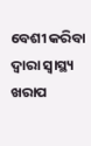ବେଶୀ କରିବା ଦ୍ୱାରା ସ୍ୱାସ୍ଥ୍ୟ ଖରାପ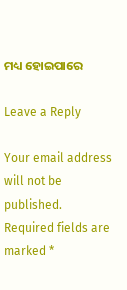ମଧ୍ୟ ହୋଇପାରେ

Leave a Reply

Your email address will not be published. Required fields are marked *